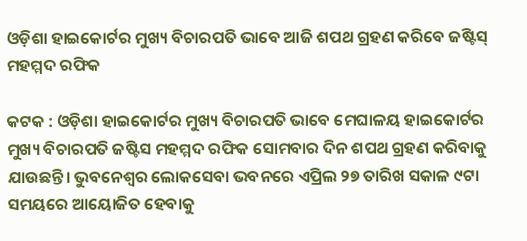ଓଡ଼ିଶା ହାଇକୋର୍ଟର ମୁଖ୍ୟ ବିଚାରପତି ଭାବେ ଆଜି ଶପଥ ଗ୍ରହଣ କରିବେ ଜଷ୍ଟିସ୍ ମହମ୍ମଦ ରଫିକ

କଟକ : ଓଡ଼ିଶା ହାଇକୋର୍ଟର ମୁଖ୍ୟ ବିଚାରପତି ଭାବେ ମେଘାଳୟ ହାଇକୋର୍ଟର ମୁଖ୍ୟ ବିଚାରପତି ଜଷ୍ଟିସ ମହମ୍ମଦ ରଫିକ ସୋମବାର ଦିନ ଶପଥ ଗ୍ରହଣ କରିବାକୁ ଯାଉଛନ୍ତି। ଭୁବନେଶ୍ବର ଲୋକସେବା ଭବନରେ ଏପ୍ରିଲ ୨୭ ତାରିଖ ସକାଳ ୯ଟା ସମୟରେ ଆୟୋଜିତ ହେବାକୁ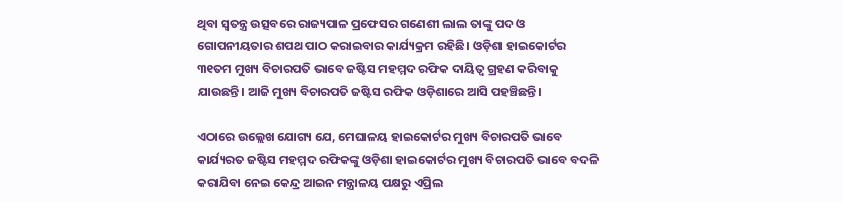ଥିବା ସ୍ବତନ୍ତ୍ର ଉତ୍ସବରେ ରାଜ୍ୟପାଳ ପ୍ରଫେସର ଗଣେଶୀ ଲାଲ ତାଙ୍କୁ ପଦ ଓ ଗୋପନୀୟତାର ଶପଥ ପାଠ କରାଇବାର କାର୍ଯ୍ୟକ୍ରମ ରହିଛି। ଓଡ଼ିଶା ହାଇକୋର୍ଟର ୩୧ତମ ମୁଖ୍ୟ ବିଚାରପତି ଭାବେ ଜଷ୍ଟିସ ମହମ୍ମଦ ରଫିକ ଦାୟିତ୍ବ ଗ୍ରହଣ କରିବାକୁ ଯାଉଛନ୍ତି। ଆଜି ମୁଖ୍ୟ ବିଚାରପତି ଜଷ୍ଟିସ ରଫିକ ଓଡ଼ିଶାରେ ଆସି ପହଞ୍ଚିଛନ୍ତି।

ଏଠାରେ ଉଲ୍ଲେଖ ଯୋଗ୍ୟ ଯେ, ମେଘାଳୟ ହାଇକୋର୍ଟର ମୁଖ୍ୟ ବିଚାରପତି ଭାବେ କାର୍ଯ୍ୟରତ ଜଷ୍ଟିସ ମହମ୍ମଦ ରଫିକଙ୍କୁ ଓଡ଼ିଶା ହାଇକୋର୍ଟର ମୁଖ୍ୟ ବିଚାରପତି ଭାବେ ବଦଳି କରାଯିବା ନେଇ କେନ୍ଦ୍ର ଆଇନ ମନ୍ତ୍ରାଳୟ ପକ୍ଷରୁ ଏପ୍ରିଲ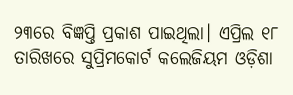୨୩ରେ ବିଜ୍ଞପ୍ତି ପ୍ରକାଶ ପାଇଥିଲା। ଏପ୍ରିଲ ୧୮ ତାରିଖରେ ସୁପ୍ରିମକୋର୍ଟ କଲେଜିୟମ ଓଡ଼ିଶା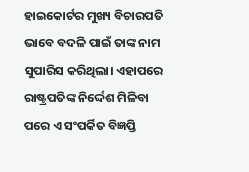ହାଇକୋର୍ଟର ମୁଖ୍ୟ ବିଚାରପତି ଭାବେ ବଦଳି ପାଇଁ ତାଙ୍କ ନାମ ସୁପାରିସ କରିଥିଲା। ଏହାପରେ ରାଷ୍ଟ୍ରପତିଙ୍କ ନିର୍ଦ୍ଦେଶ ମିଳିବା ପରେ ଏ ସଂପର୍କିତ ବିଜ୍ଞପ୍ତି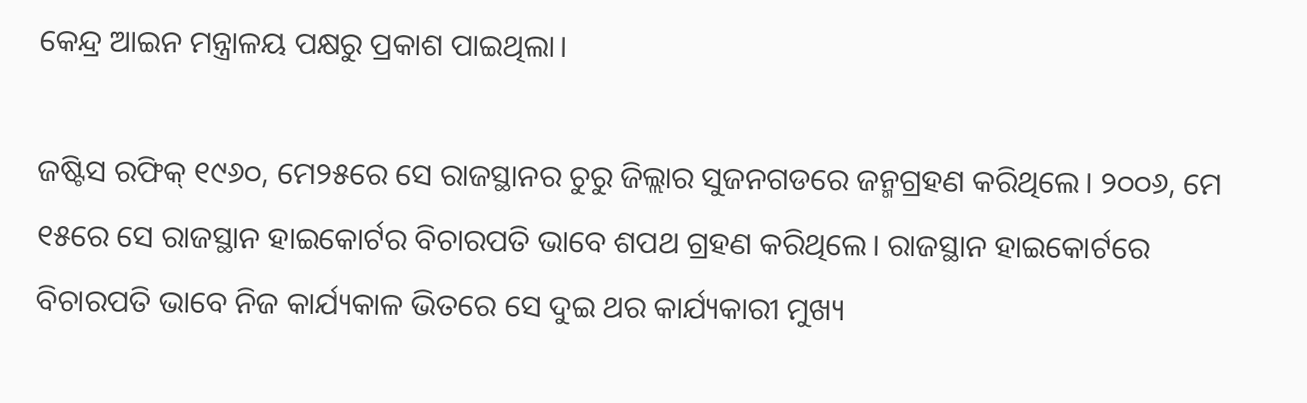କେନ୍ଦ୍ର ଆଇନ ମନ୍ତ୍ରାଳୟ ପକ୍ଷରୁ ପ୍ରକାଶ ପାଇଥିଲା।

ଜଷ୍ଟିସ ରଫିକ୍ ୧୯୬୦, ମେ୨୫ରେ ସେ ରାଜସ୍ଥାନର ଚୁରୁ ଜିଲ୍ଲାର ସୁଜନଗଡରେ ଜନ୍ମଗ୍ରହଣ କରିଥିଲେ। ୨୦୦୬, ମେ ୧୫ରେ ସେ ରାଜସ୍ଥାନ ହାଇକୋର୍ଟର ବିଚାରପତି ଭାବେ ଶପଥ ଗ୍ରହଣ କରିଥିଲେ। ରାଜସ୍ଥାନ ହାଇକୋର୍ଟରେ ବିଚାରପତି ଭାବେ ନିଜ କାର୍ଯ୍ୟକାଳ ଭିତରେ ସେ ଦୁଇ ଥର କାର୍ଯ୍ୟକାରୀ ମୁଖ୍ୟ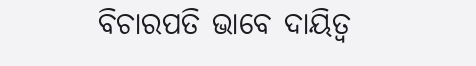ବିଚାରପତି ଭାବେ ଦାୟିତ୍ବ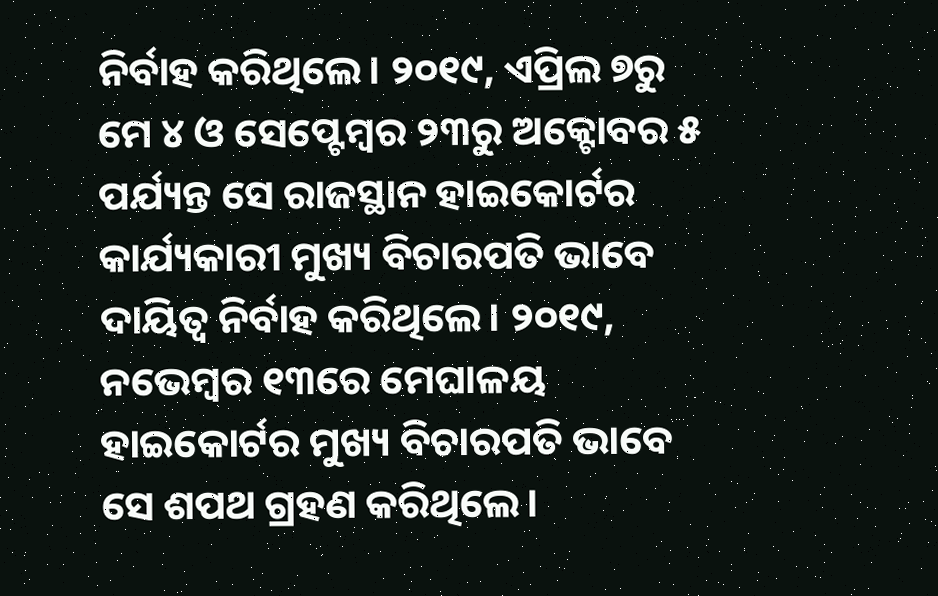ନିର୍ବାହ କରିଥିଲେ। ୨୦୧୯, ଏପ୍ରିଲ ୭ରୁ ମେ ୪ ଓ ସେପ୍ଟେମ୍ବର ୨୩ରୁ ଅକ୍ଟୋବର ୫ ପର୍ଯ୍ୟନ୍ତ ସେ ରାଜସ୍ଥାନ ହାଇକୋର୍ଟର କାର୍ଯ୍ୟକାରୀ ମୁଖ୍ୟ ବିଚାରପତି ଭାବେ ଦାୟିତ୍ବ ନିର୍ବାହ କରିଥିଲେ। ୨୦୧୯, ନଭେମ୍ବର ୧୩ରେ ମେଘାଳୟ ହାଇକୋର୍ଟର ମୁଖ୍ୟ ବିଚାରପତି ଭାବେ ସେ ଶପଥ ଗ୍ରହଣ କରିଥିଲେ।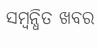ସମ୍ବନ୍ଧିତ ଖବର